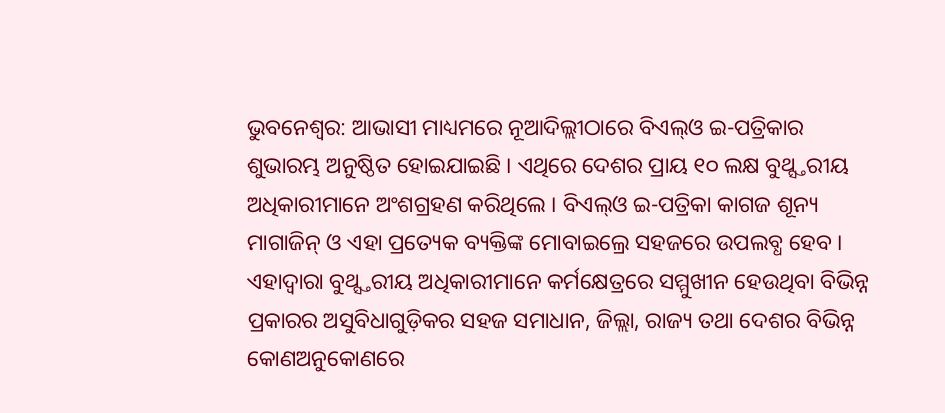ଭୁବନେଶ୍ୱର: ଆଭାସୀ ମାଧ୍ୟମରେ ନୂଆଦିଲ୍ଲୀଠାରେ ବିଏଲ୍ଓ ଇ-ପତ୍ରିକାର ଶୁଭାରମ୍ଭ ଅନୁଷ୍ଠିତ ହୋଇଯାଇଛି । ଏଥିରେ ଦେଶର ପ୍ରାୟ ୧୦ ଲକ୍ଷ ବୁଥ୍ସ୍ତରୀୟ ଅଧିକାରୀମାନେ ଅଂଶଗ୍ରହଣ କରିଥିଲେ । ବିଏଲ୍ଓ ଇ-ପତ୍ରିକା କାଗଜ ଶୂନ୍ୟ ମାଗାଜିନ୍ ଓ ଏହା ପ୍ରତ୍ୟେକ ବ୍ୟକ୍ତିଙ୍କ ମୋବାଇଲ୍ରେ ସହଜରେ ଉପଲବ୍ଧ ହେବ । ଏହାଦ୍ୱାରା ବୁଥ୍ସ୍ତରୀୟ ଅଧିକାରୀମାନେ କର୍ମକ୍ଷେତ୍ରରେ ସମ୍ମୁଖୀନ ହେଉଥିବା ବିଭିନ୍ନ ପ୍ରକାରର ଅସୁବିଧାଗୁଡ଼ିକର ସହଜ ସମାଧାନ, ଜିଲ୍ଲା, ରାଜ୍ୟ ତଥା ଦେଶର ବିଭିନ୍ନ କୋଣଅନୁକୋଣରେ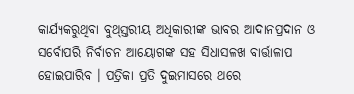କାର୍ଯ୍ୟକରୁଥିବା ବୁଥ୍ସ୍ତରୀୟ ଅଧିକାରୀଙ୍କ ଭାବର ଆଦାନପ୍ରଦାନ ଓ ସର୍ବୋପରି ନିର୍ବାଚନ ଆୟୋଗଙ୍କ ସହ ସିଧାସଳଖ ବାର୍ତ୍ତାଳାପ ହୋଇପାରିବ । ପତ୍ରିକା ପ୍ରତି ଦୁଇମାସରେ ଥରେ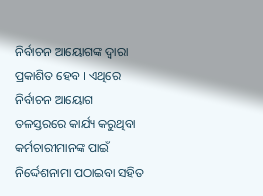ନିର୍ବାଚନ ଆୟୋଗଙ୍କ ଦ୍ୱାରା ପ୍ରକାଶିତ ହେବ । ଏଥିରେ ନିର୍ବାଚନ ଆୟୋଗ ତଳସ୍ତରରେ କାର୍ଯ୍ୟ କରୁଥିବା କର୍ମଚାରୀମାନଙ୍କ ପାଇଁ ନିର୍ଦ୍ଦେଶନାମା ପଠାଇବା ସହିତ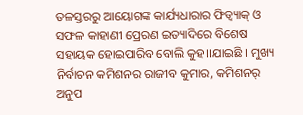ତଳସ୍ତରରୁ ଆୟୋଗଙ୍କ କାର୍ଯ୍ୟଧାରାର ଫିଡ୍ବ୍ୟାକ୍ ଓ ସଫଳ କାହାଣୀ ପ୍ରେରଣ ଇତ୍ୟାଦିରେ ବିଶେଷ ସହାୟକ ହୋଇପାରିବ ବୋଲି କୁହ।।ଯାଇଛି । ମୁଖ୍ୟ ନିର୍ବାଚନ କମିଶନର ରାଜୀବ କୁମାର, କମିଶନର୍ ଅନୁପ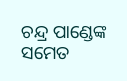ଚନ୍ଦ୍ର ପାଣ୍ଡେଙ୍କ ସମେତ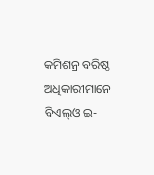କମିଶନ୍ର ବରିଷ୍ଠ ଅଧିକାରୀମାନେ ବିଏଲ୍ଓ ଇ-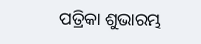ପତ୍ରିକା ଶୁଭାରମ୍ଭ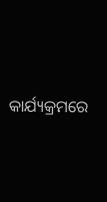କାର୍ଯ୍ୟକ୍ରମରେ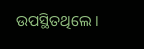ଉପସ୍ଥିତଥିଲେ ।